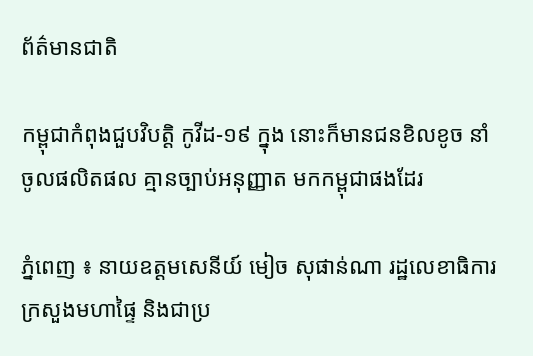ព័ត៌មានជាតិ

កម្ពុជាកំពុងជួបវិបត្តិ កូវីដ-១៩ ក្នុង នោះក៏មានជនខិលខូច នាំចូលផលិតផល គ្មានច្បាប់អនុញ្ញាត មកកម្ពុជាផងដែរ

ភ្នំពេញ ៖ នាយឧត្តមសេនីយ៍ មៀច សុផាន់ណា រដ្ឋលេខាធិការ ក្រសួងមហាផ្ទៃ និងជាប្រ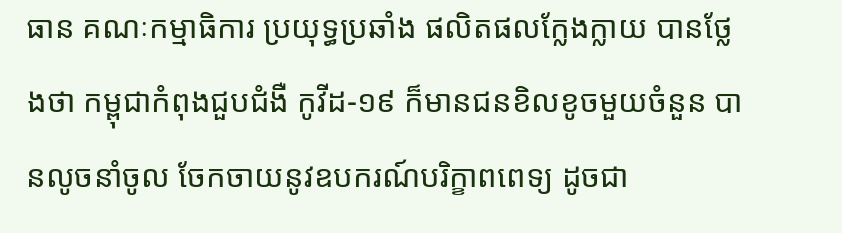ធាន គណៈកម្មាធិការ ប្រយុទ្ធប្រឆាំង ផលិតផលក្លែងក្លាយ បានថ្លែងថា កម្ពុជាកំពុងជួបជំងឺ កូវីដ-១៩ ក៏មានជនខិលខូចមួយចំនួន បានលូចនាំចូល ចែកចាយនូវឧបករណ៍បរិក្ខាពពេទ្យ ដូចជា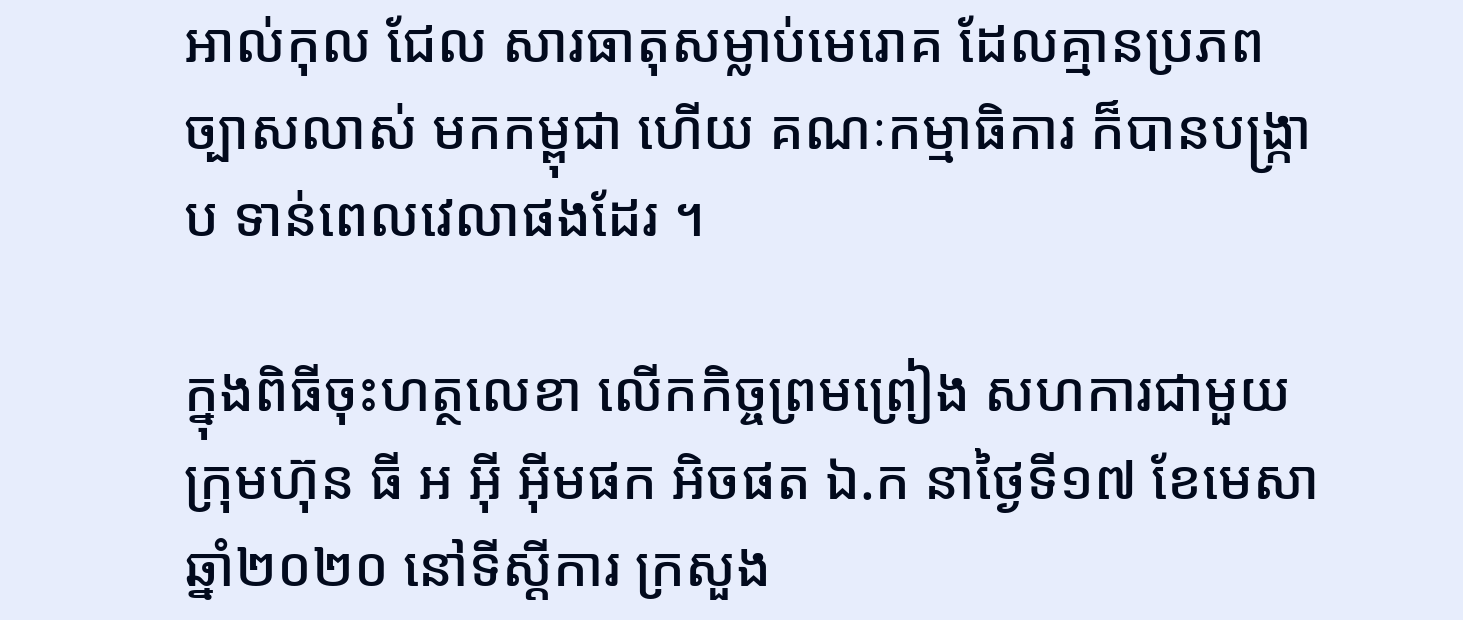អាល់កុល ជែល សារធាតុសម្លាប់មេរោគ ដែលគ្មានប្រភពច្បាសលាស់ មកកម្ពុជា ហើយ គណៈកម្មាធិការ ក៏បានបង្ក្រាប ទាន់ពេលវេលាផងដែរ ។

ក្នុងពិធីចុះហត្ថលេខា លើកកិច្ចព្រមព្រៀង សហការជាមួយ ក្រុមហ៊ុន ធី អ អ៊ី អ៊ីមផក អិចផត ឯ.ក នាថ្ងៃទី១៧ ខែមេសា ឆ្នាំ២០២០ នៅទីស្ដីការ ក្រសួង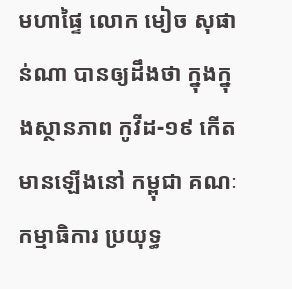មហាផ្ទៃ លោក មៀច សុផាន់ណា បានឲ្យដឹងថា ក្នុងក្នុងស្ថានភាព កូវីដ-១៩ កើតមានឡើងនៅ កម្ពុជា គណៈកម្មាធិការ ប្រយុទ្ធ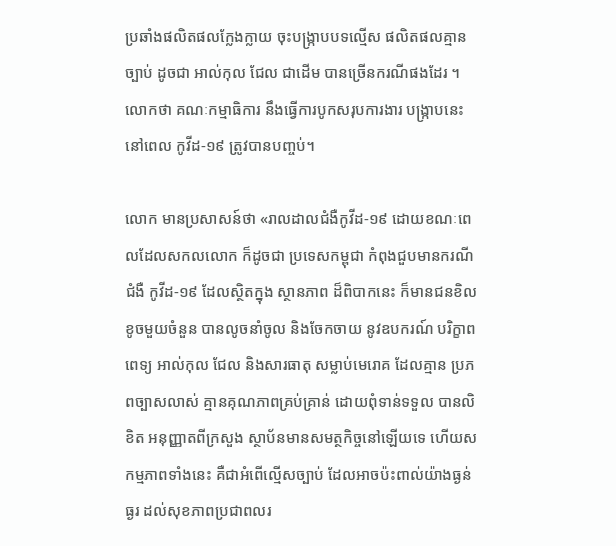ប្រឆាំងផលិតផលក្លែងក្លាយ ចុះបង្ក្រាបបទល្មើស ផលិតផលគ្មានច្បាប់ ដូចជា អាល់កុល ជែល ជាដើម បានច្រើនករណីផងដែរ ។ លោកថា គណៈកម្មាធិការ នឹងធ្វើការបូកសរុបការងារ បង្ក្រាបនេះ នៅពេល កូវីដ-១៩ ត្រូវបានបញ្ចប់។

លោក មានប្រសាសន៍ថា «រាលដាលជំងឺកូវីដ-១៩ ដោយខណៈពេលដែលសកលលោក ក៏ដូចជា ប្រទេសកម្ពុជា កំពុងជួបមានករណីជំងឺ កូវីដ-១៩ ដែលស្ថិតក្នុង ស្ថានភាព ដ៏ពិបាកនេះ ក៏មានជនខិលខូចមួយចំនួន បានលូចនាំចូល និងចែកចាយ នូវឧបករណ៍ បរិក្ខាពពេទ្យ អាល់កុល ជែល និងសារធាតុ សម្លាប់មេរោគ ដែលគ្មាន ប្រភពច្បាសលាស់ គ្មានគុណភាពគ្រប់គ្រាន់ ដោយពុំទាន់ទទួល បានលិខិត អនុញ្ញាតពីក្រសួង ស្ថាប័នមានសមត្ថកិច្ចនៅឡើយទេ ហើយសកម្មភាពទាំងនេះ គឺជាអំពើល្មើសច្បាប់ ដែលអាចប៉ះពាល់យ៉ាងធ្ងន់ធ្ងរ ដល់សុខភាពប្រជាពលរ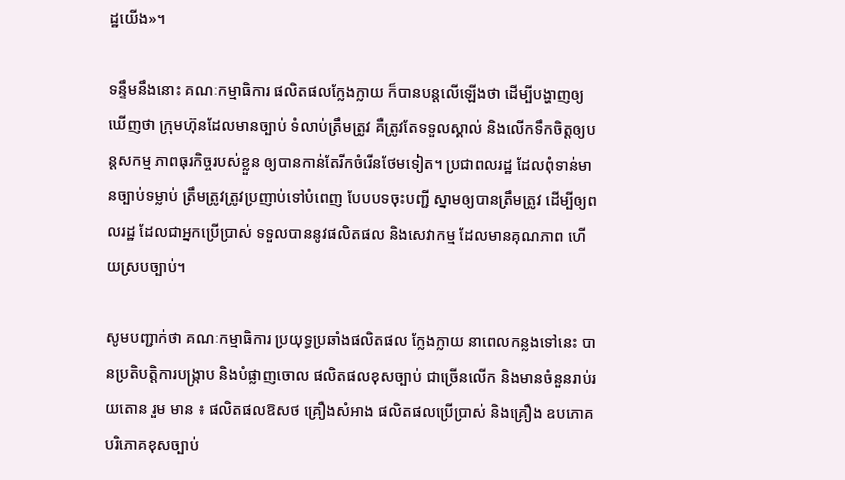ដ្ឋយើង»។

ទន្ទឹមនឹងនោះ គណៈកម្មាធិការ ផលិតផលក្លែងក្លាយ ក៏បានបន្ដលើឡើងថា ដើម្បីបង្ហាញឲ្យឃើញថា ក្រុមហ៊ុនដែលមានច្បាប់ ទំលាប់ត្រឹមត្រូវ គឺត្រូវតែទទួលស្គាល់ និងលើកទឹកចិត្តឲ្យបន្ដសកម្ម ភាពធុរកិច្ចរបស់ខ្លួន ឲ្យបានកាន់តែរីកចំរើនថែមទៀត។ ប្រជាពលរដ្ឋ ដែលពុំទាន់មានច្បាប់ទម្លាប់ ត្រឹមត្រូវត្រូវប្រញាប់ទៅបំពេញ បែបបទចុះបញ្ជី ស្នាមឲ្យបានត្រឹមត្រូវ ដើម្បីឲ្យពលរដ្ឋ ដែលជាអ្នកប្រើប្រាស់ ទទួលបាននូវផលិតផល និងសេវាកម្ម ដែលមានគុណភាព ហើយស្របច្បាប់។

សូមបញ្ជាក់ថា គណៈកម្មាធិការ ប្រយុទ្ធប្រឆាំងផលិតផល ក្លែងក្លាយ នាពេលកន្លងទៅនេះ បានប្រតិបត្តិការបង្ក្រាប និងបំផ្លាញចោល ផលិតផលខុសច្បាប់ ជាច្រើនលើក និងមានចំនួនរាប់រយតោន រួម មាន ៖ ផលិតផលឱសថ គ្រឿងសំអាង ផលិតផលប្រើប្រាស់ និងគ្រឿង ឧបភោគបរិភោគខុសច្បាប់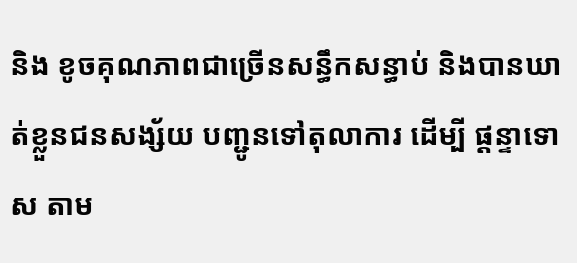និង ខូចគុណភាពជាច្រើនសន្ធឹកសន្ធាប់ និងបានឃាត់ខ្លួនជនសង្ស័យ បញ្ជូនទៅតុលាការ ដើម្បី ផ្ដន្ទាទោស តាម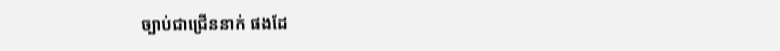ច្បាប់ជាជ្រើននាក់ ផងដែ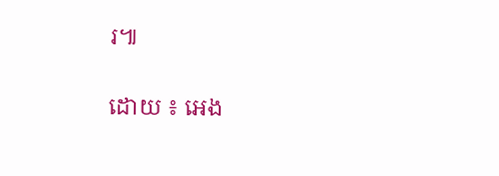រ៕

ដោយ ៖ អេង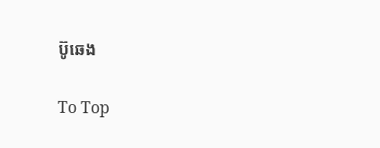ប៊ូឆេង

To Top